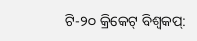ଟି-୨୦ କ୍ରିକେଟ୍ ବିଶ୍ୱକପ୍: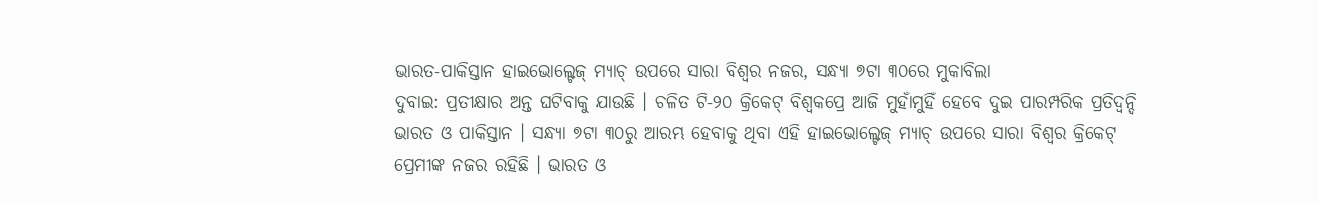ଭାରତ-ପାକିସ୍ତାନ ହାଇଭୋଲ୍ଟେଜ୍ ମ୍ୟାଚ୍ ଉପରେ ସାରା ବିଶ୍ୱର ନଜର, ସନ୍ଧ୍ୟା ୭ଟା ୩୦ରେ ମୁକାବିଲା
ଦୁବାଇ: ପ୍ରତୀକ୍ଷାର ଅନ୍ତ ଘଟିବାକୁ ଯାଉଛି । ଚଳିତ ଟି-୨୦ କ୍ରିକେଟ୍ ବିଶ୍ୱକପ୍ରେ ଆଜି ମୁହାଁମୁହିଁ ହେବେ ଦୁଇ ପାରମ୍ପରିକ ପ୍ରତିଦ୍ୱନ୍ଦି ଭାରତ ଓ ପାକିସ୍ତାନ । ସନ୍ଧ୍ୟା ୭ଟା ୩୦ରୁ ଆରମ୍ଭ ହେବାକୁ ଥିବା ଏହି ହାଇଭୋଲ୍ଟେଜ୍ ମ୍ୟାଚ୍ ଉପରେ ସାରା ବିଶ୍ୱର କ୍ରିକେଟ୍ ପ୍ରେମୀଙ୍କ ନଜର ରହିଛି । ଭାରତ ଓ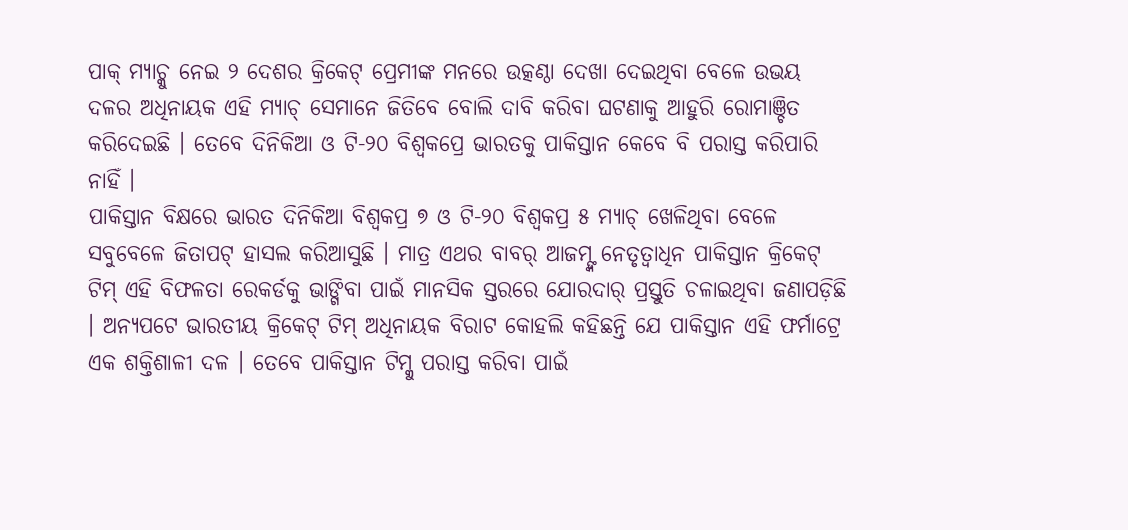ପାକ୍ ମ୍ୟାଚ୍କୁ ନେଇ ୨ ଦେଶର କ୍ରିକେଟ୍ ପ୍ରେମୀଙ୍କ ମନରେ ଉତ୍କଣ୍ଠା ଦେଖା ଦେଇଥିବା ବେଳେ ଉଭୟ ଦଳର ଅଧିନାୟକ ଏହି ମ୍ୟାଚ୍ ସେମାନେ ଜିତିବେ ବୋଲି ଦାବି କରିବା ଘଟଣାକୁ ଆହୁରି ରୋମାଞ୍ଚିତ କରିଦେଇଛି । ତେବେ ଦିନିକିଆ ଓ ଟି-୨୦ ବିଶ୍ୱକପ୍ରେ ଭାରତକୁ ପାକିସ୍ତାନ କେବେ ବି ପରାସ୍ତ କରିପାରି ନାହିଁ ।
ପାକିସ୍ତାନ ବିକ୍ଷରେ ଭାରତ ଦିନିକିଆ ବିଶ୍ୱକପ୍ର ୭ ଓ ଟି-୨୦ ବିଶ୍ୱକପ୍ର ୫ ମ୍ୟାଚ୍ ଖେଳିଥିବା ବେଳେ ସବୁବେଳେ ଜିତାପଟ୍ ହାସଲ କରିଆସୁଛି । ମାତ୍ର ଏଥର ବାବର୍ ଆଜମ୍ଙ୍କ ନେତୃତ୍ୱାଧିନ ପାକିସ୍ତାନ କ୍ରିକେଟ୍ ଟିମ୍ ଏହି ବିଫଳତା ରେକର୍ଡକୁ ଭାଙ୍ଗିବା ପାଇଁ ମାନସିକ ସ୍ତରରେ ଯୋରଦାର୍ ପ୍ରସ୍ତୁତି ଚଳାଇଥିବା ଜଣାପଡ଼ିଛି । ଅନ୍ୟପଟେ ଭାରତୀୟ କ୍ରିକେଟ୍ ଟିମ୍ ଅଧିନାୟକ ବିରାଟ କୋହଲି କହିଛନ୍ତି ଯେ ପାକିସ୍ତାନ ଏହି ଫର୍ମାଟ୍ରେ ଏକ ଶକ୍ତିଶାଳୀ ଦଳ । ତେବେ ପାକିସ୍ତାନ ଟିମ୍କୁ ପରାସ୍ତ କରିବା ପାଇଁ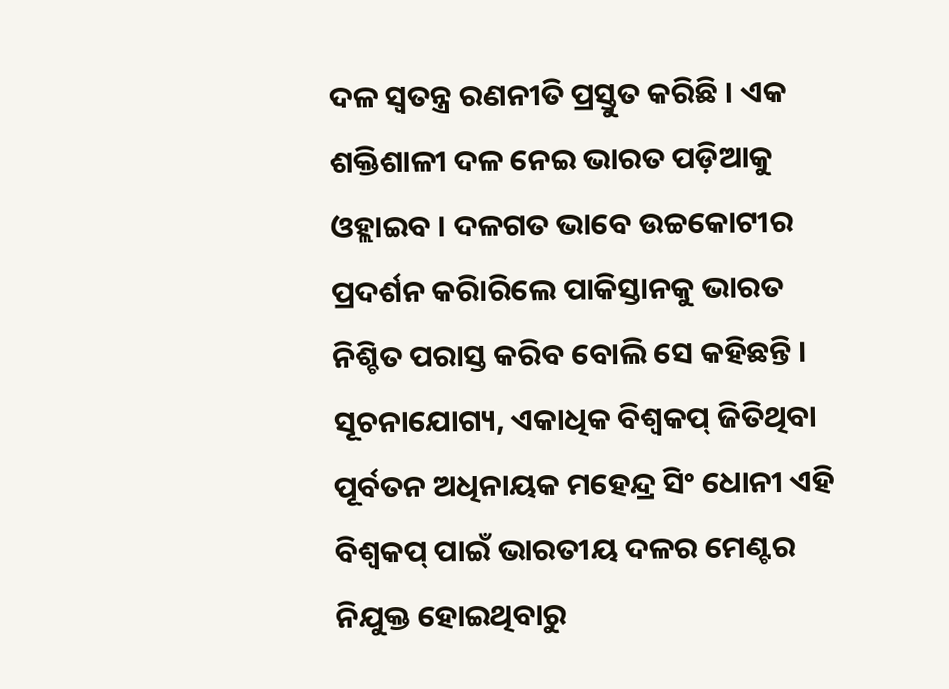ଦଳ ସ୍ୱତନ୍ତ୍ର ରଣନୀତି ପ୍ରସ୍ତୁତ କରିଛି । ଏକ ଶକ୍ତିଶାଳୀ ଦଳ ନେଇ ଭାରତ ପଡ଼ିଆକୁ ଓହ୍ଲାଇବ । ଦଳଗତ ଭାବେ ଉଚ୍ଚକୋଟୀର ପ୍ରଦର୍ଶନ କରିାରିଲେ ପାକିସ୍ତାନକୁ ଭାରତ ନିଶ୍ଚିତ ପରାସ୍ତ କରିବ ବୋଲି ସେ କହିଛନ୍ତି ।
ସୂଚନାଯୋଗ୍ୟ, ଏକାଧିକ ବିଶ୍ୱକପ୍ ଜିତିଥିବା ପୂର୍ବତନ ଅଧିନାୟକ ମହେନ୍ଦ୍ର ସିଂ ଧୋନୀ ଏହି ବିଶ୍ୱକପ୍ ପାଇଁ ଭାରତୀୟ ଦଳର ମେଣ୍ଟର ନିଯୁକ୍ତ ହୋଇଥିବାରୁ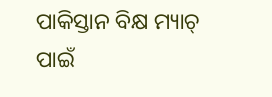ପାକିସ୍ତାନ ବିକ୍ଷ ମ୍ୟାଚ୍ ପାଇଁ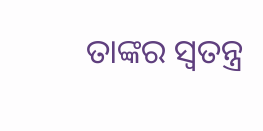ତାଙ୍କର ସ୍ୱତନ୍ତ୍ର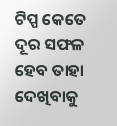ଟିପ୍ପ କେତେ ଦୂର ସଫଳ ହେବ ତାହା ଦେଖିବାକୁ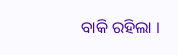ବାକି ରହିଲା ।